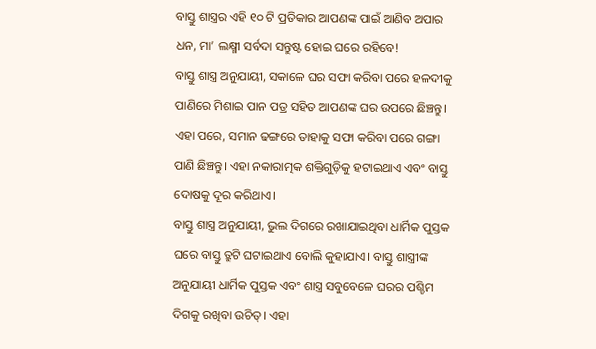ବାସ୍ତୁ ଶାସ୍ତ୍ରର ଏହି ୧୦ ଟି ପ୍ରତିକାର ଆପଣଙ୍କ ପାଇଁ ଆଣିବ ଅପାର ଧନ, ମା’ ଲକ୍ଷ୍ମୀ ସର୍ବଦା ସନ୍ତୁଷ୍ଟ ହୋଇ ଘରେ ରହିବେ!
ବାସ୍ତୁ ଶାସ୍ତ୍ର ଅନୁଯାୟୀ, ସକାଳେ ଘର ସଫା କରିବା ପରେ ହଳଦୀକୁ ପାଣିରେ ମିଶାଇ ପାନ ପତ୍ର ସହିତ ଆପଣଙ୍କ ଘର ଉପରେ ଛିଞ୍ଚନ୍ତୁ। ଏହା ପରେ, ସମାନ ଢଙ୍ଗରେ ତାହାକୁ ସଫା କରିବା ପରେ ଗଙ୍ଗା ପାଣି ଛିଞ୍ଚନ୍ତୁ। ଏହା ନକାରାତ୍ମକ ଶକ୍ତିଗୁଡ଼ିକୁ ହଟାଇଥାଏ ଏବଂ ବାସ୍ତୁ ଦୋଷକୁ ଦୂର କରିଥାଏ।
ବାସ୍ତୁ ଶାସ୍ତ୍ର ଅନୁଯାୟୀ, ଭୁଲ ଦିଗରେ ରଖାଯାଇଥିବା ଧାର୍ମିକ ପୁସ୍ତକ ଘରେ ବାସ୍ତୁ ତ୍ରୁଟି ଘଟାଇଥାଏ ବୋଲି କୁହାଯାଏ। ବାସ୍ତୁ ଶାସ୍ତ୍ରୀଙ୍କ ଅନୁଯାୟୀ ଧାର୍ମିକ ପୁସ୍ତକ ଏବଂ ଶାସ୍ତ୍ର ସବୁବେଳେ ଘରର ପଶ୍ଚିମ ଦିଗକୁ ରଖିବା ଉଚିତ୍। ଏହା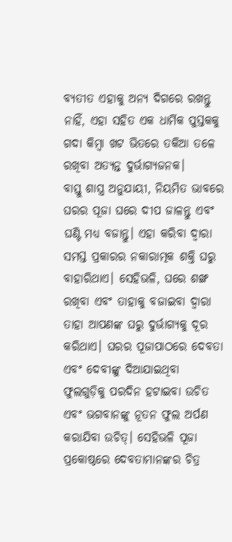ବ୍ୟତୀତ ଏହାକୁ ଅନ୍ୟ ଦିଗରେ ରଖନ୍ତୁ ନାହିଁ, ଏହା ସହିତ ଏକ ଧାର୍ମିକ ପୁସ୍ତକକୁ ଗଦା କିମ୍ବା ଖଟ ଭିତରେ ତକିଆ ତଳେ ରଖିବା ଅତ୍ୟନ୍ତ ଦୁର୍ଭାଗ୍ୟଜନକ।
ବାସ୍ତୁ ଶାସ୍ତ୍ର ଅନୁଯାୟୀ, ନିୟମିତ ଭାବରେ ଘରର ପୂଜା ଘରେ ଦୀପ ଜାଳନ୍ତୁ ଏବଂ ଘଣ୍ଟି ମଧ୍ୟ ବଜାନ୍ତୁ। ଏହା କରିବା ଦ୍ୱାରା ସମସ୍ତ ପ୍ରକାରର ନକାରାତ୍ମକ ଶକ୍ତି ଘରୁ ବାହାରିଥାଏ। ସେହିଭଳି, ଘରେ ଶଙ୍ଖ ରଖିବା ଏବଂ ତାହାକୁ ବଜାଇବା ଦ୍ୱାରା ତାହା ଆପଣଙ୍କ ଘରୁ ଦୁର୍ଭାଗ୍ୟକୁ ଦୂର କରିଥାଏ। ଘରର ପୂଜାପାଠରେ ଦେବତା ଏବଂ ଦେବୀଙ୍କୁ ଦିଆଯାଇଥିବା ଫୁଲଗୁଡ଼ିକୁ ପରଦିନ ହଟାଇବା ଉଚିତ ଏବଂ ଭଗବାନଙ୍କୁ ନୂତନ ଫୁଲ ଅର୍ପଣ କରାଯିବା ଉଚିତ୍। ସେହିଭଳି ପୂଜା ପ୍ରକୋଷ୍ଠରେ ଦେବତାମାନଙ୍କର ଚିତ୍ର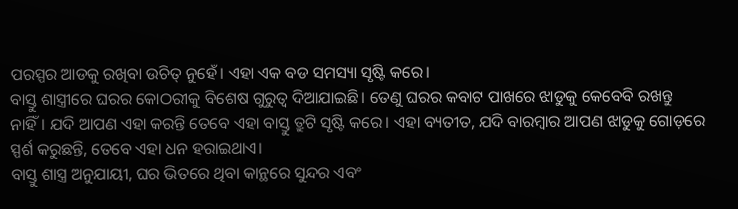ପରସ୍ପର ଆଡକୁ ରଖିବା ଉଚିତ୍ ନୁହେଁ। ଏହା ଏକ ବଡ ସମସ୍ୟା ସୃଷ୍ଟି କରେ।
ବାସ୍ତୁ ଶାସ୍ତ୍ରୀରେ ଘରର କୋଠରୀକୁ ବିଶେଷ ଗୁରୁତ୍ୱ ଦିଆଯାଇଛି। ତେଣୁ ଘରର କବାଟ ପାଖରେ ଝାଡୁକୁ କେବେବି ରଖନ୍ତୁ ନାହିଁ। ଯଦି ଆପଣ ଏହା କରନ୍ତି ତେବେ ଏହା ବାସ୍ତୁ ତ୍ରୁଟି ସୃଷ୍ଟି କରେ। ଏହା ବ୍ୟତୀତ, ଯଦି ବାରମ୍ବାର ଆପଣ ଝାଡୁକୁ ଗୋଡ଼ରେ ସ୍ପର୍ଶ କରୁଛନ୍ତି, ତେବେ ଏହା ଧନ ହରାଇଥାଏ।
ବାସ୍ତୁ ଶାସ୍ତ୍ର ଅନୁଯାୟୀ, ଘର ଭିତରେ ଥିବା କାନ୍ଥରେ ସୁନ୍ଦର ଏବଂ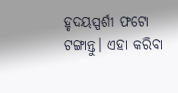ହୃଦୟସ୍ପର୍ଶୀ ଫଟୋ ଟଙ୍ଗାନ୍ତୁ। ଏହା କରିବା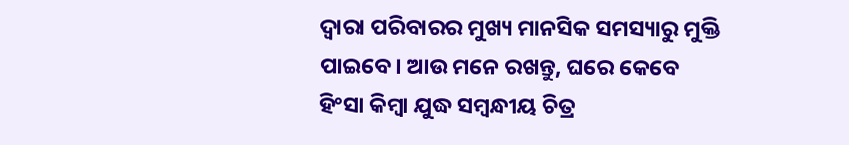ଦ୍ୱାରା ପରିବାରର ମୁଖ୍ୟ ମାନସିକ ସମସ୍ୟାରୁ ମୁକ୍ତି ପାଇବେ। ଆଉ ମନେ ରଖନ୍ତୁ, ଘରେ କେବେ ହିଂସା କିମ୍ବା ଯୁଦ୍ଧ ସମ୍ବନ୍ଧୀୟ ଚିତ୍ର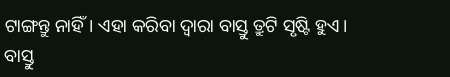ଟାଙ୍ଗନ୍ତୁ ନାହିଁ। ଏହା କରିବା ଦ୍ୱାରା ବାସ୍ତୁ ତ୍ରୁଟି ସୃଷ୍ଟି ହୁଏ।
ବାସ୍ତୁ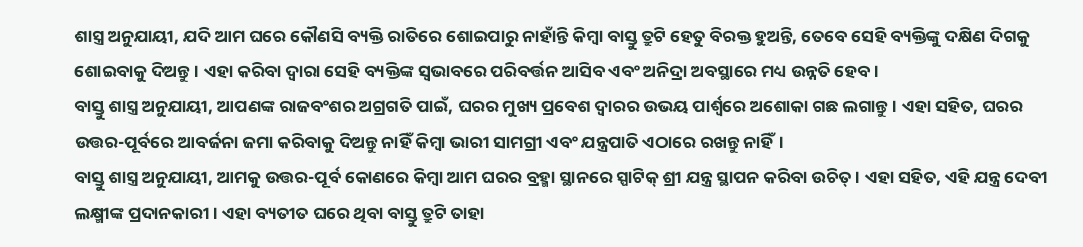ଶାସ୍ତ୍ର ଅନୁଯାୟୀ, ଯଦି ଆମ ଘରେ କୌଣସି ବ୍ୟକ୍ତି ରାତିରେ ଶୋଇପାରୁ ନାହାଁନ୍ତି କିମ୍ବା ବାସ୍ତୁ ତ୍ରୁଟି ହେତୁ ବିରକ୍ତ ହୁଅନ୍ତି, ତେବେ ସେହି ବ୍ୟକ୍ତିଙ୍କୁ ଦକ୍ଷିଣ ଦିଗକୁ ଶୋଇବାକୁ ଦିଅନ୍ତୁ। ଏହା କରିବା ଦ୍ୱାରା ସେହି ବ୍ୟକ୍ତିଙ୍କ ସ୍ୱଭାବରେ ପରିବର୍ତ୍ତନ ଆସିବ ଏବଂ ଅନିଦ୍ରା ଅବସ୍ଥାରେ ମଧ୍ୟ ଉନ୍ନତି ହେବ।
ବାସ୍ତୁ ଶାସ୍ତ୍ର ଅନୁଯାୟୀ, ଆପଣଙ୍କ ରାଜବଂଶର ଅଗ୍ରଗତି ପାଇଁ, ଘରର ମୁଖ୍ୟ ପ୍ରବେଶ ଦ୍ୱାରର ଉଭୟ ପାର୍ଶ୍ୱରେ ଅଶୋକା ଗଛ ଲଗାନ୍ତୁ। ଏହା ସହିତ, ଘରର ଉତ୍ତର-ପୂର୍ବରେ ଆବର୍ଜନା ଜମା କରିବାକୁ ଦିଅନ୍ତୁ ନାହିଁ କିମ୍ବା ଭାରୀ ସାମଗ୍ରୀ ଏବଂ ଯନ୍ତ୍ରପାତି ଏଠାରେ ରଖନ୍ତୁ ନାହିଁ।
ବାସ୍ତୁ ଶାସ୍ତ୍ର ଅନୁଯାୟୀ, ଆମକୁ ଉତ୍ତର-ପୂର୍ବ କୋଣରେ କିମ୍ବା ଆମ ଘରର ବ୍ରହ୍ମା ସ୍ଥାନରେ ସ୍ପାଟିକ୍ ଶ୍ରୀ ଯନ୍ତ୍ର ସ୍ଥାପନ କରିବା ଉଚିତ୍। ଏହା ସହିତ, ଏହି ଯନ୍ତ୍ର ଦେବୀ ଲକ୍ଷ୍ମୀଙ୍କ ପ୍ରଦାନକାରୀ। ଏହା ବ୍ୟତୀତ ଘରେ ଥିବା ବାସ୍ତୁ ତ୍ରୁଟି ତାହା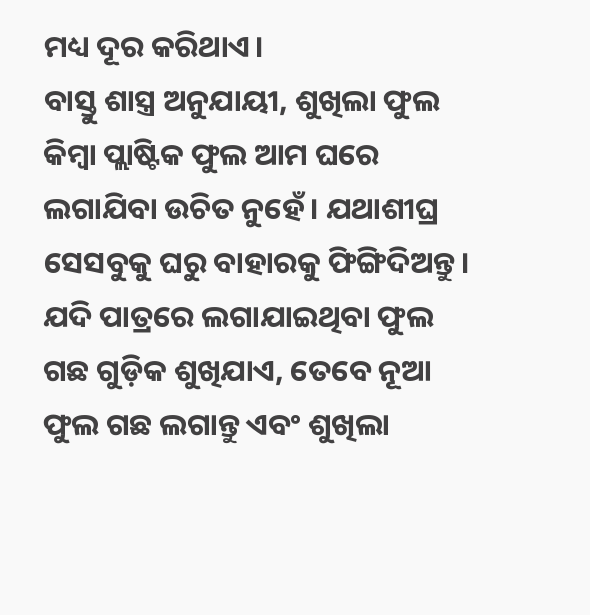ମଧ୍ୟ ଦୂର କରିଥାଏ।
ବାସ୍ତୁ ଶାସ୍ତ୍ର ଅନୁଯାୟୀ, ଶୁଖିଲା ଫୁଲ କିମ୍ବା ପ୍ଲାଷ୍ଟିକ ଫୁଲ ଆମ ଘରେ ଲଗାଯିବା ଉଚିତ ନୁହେଁ। ଯଥାଶୀଘ୍ର ସେସବୁକୁ ଘରୁ ବାହାରକୁ ଫିଙ୍ଗିଦିଅନ୍ତୁ। ଯଦି ପାତ୍ରରେ ଲଗାଯାଇଥିବା ଫୁଲ ଗଛ ଗୁଡ଼ିକ ଶୁଖିଯାଏ, ତେବେ ନୂଆ ଫୁଲ ଗଛ ଲଗାନ୍ତୁ ଏବଂ ଶୁଖିଲା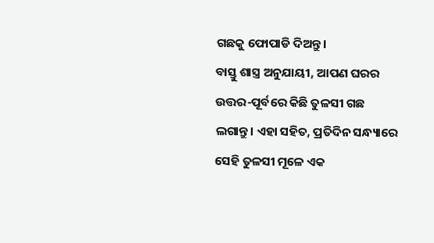ଗଛକୁ ଫୋପାଡି ଦିଅନ୍ତୁ।
ବାସ୍ତୁ ଶାସ୍ତ୍ର ଅନୁଯାୟୀ, ଆପଣ ଘରର ଉତ୍ତର-ପୂର୍ବରେ କିଛି ତୁଳସୀ ଗଛ ଲଗାନ୍ତୁ। ଏହା ସହିତ, ପ୍ରତିଦିନ ସନ୍ଧ୍ୟାରେ ସେହି ତୁଳସୀ ମୂଳେ ଏକ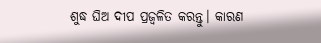ଶୁଦ୍ଧ ଘିଅ ଦୀପ ପ୍ରଜ୍ୱଳିତ କରନ୍ତୁ। କାରଣ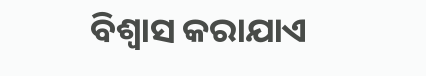ବିଶ୍ୱାସ କରାଯାଏ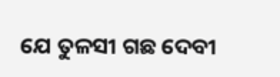ଯେ ତୁଳସୀ ଗଛ ଦେବୀ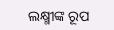ଲକ୍ଷ୍ମୀଙ୍କ ରୂପ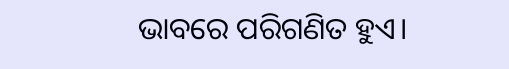ଭାବରେ ପରିଗଣିତ ହୁଏ।